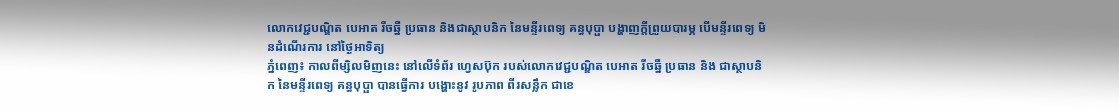លោកវេជ្ជបណ្ឌិត បេអាត រីចឆ្នឺ ប្រធាន និងជាស្ថាបនិក នៃមន្ទីរពេទ្យ គន្ធបុប្ផា បង្ហាញក្តីព្រួយបារម្ភ បើមន្ទីរពេទ្យ មិនដំណើរការ នៅថ្ងៃអាទិត្យ
ភ្នំពេញ៖ កាលពីម្សិលមិញនេះ នៅលើទំព័រ ហ្វេសប៊ុក របស់លោកវេជ្ជបណ្ឌិត បេអាត រីចឆ្នឺ ប្រធាន និង ជាស្ថាបនិក នៃមន្ទីរពេទ្យ គន្ធបុប្ផា បានធ្វើការ បង្ហោះនូវ រូបភាព ពីរសន្លឹក ជាខេ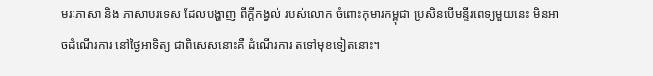មរៈភាសា និង ភាសាបរទេស ដែលបង្ហាញ ពីក្តីកង្វល់ របស់លោក ចំពោះកុមារកម្ពុជា ប្រសិនបើមន្ទីរពេទ្យមួយនេះ មិនអាចដំណើរការ នៅថ្ងៃអាទិត្យ ជាពិសេសនោះគឺ ដំណើរការ តទៅមុខទៀតនោះ។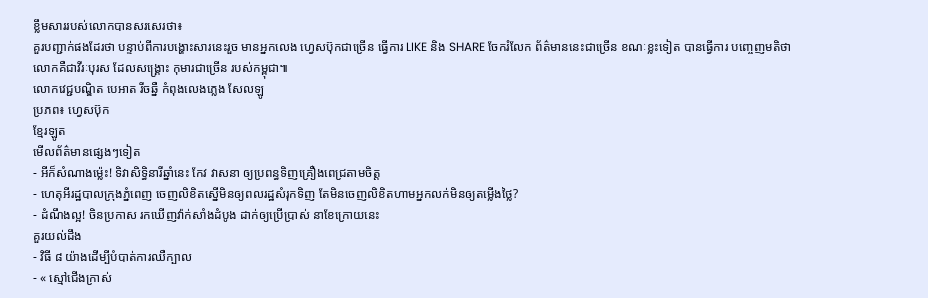ខ្លឹមសាររបស់លោកបានសរសេរថា៖
គួរបញ្ជាក់ផងដែរថា បន្ទាប់ពីការបង្ហោះសារនេះរួច មានអ្នកលេង ហ្វេសប៊ុកជាច្រើន ធ្វើការ LIKE និង SHARE ចែករំលែក ព័ត៌មាននេះជាច្រើន ខណៈខ្លះទៀត បានធ្វើការ បញ្ចេញមតិថា លោកគឺជាវីរៈបុរស ដែលសង្គ្រោះ កុមារជាច្រើន របស់កម្ពុជា៕
លោកវេជ្ជបណ្ឌិត បេអាត រីចឆ្នឺ កំពុងលេងភ្លេង សែលឡូ
ប្រភព៖ ហ្វេសប៊ុក
ខ្មែរឡូត
មើលព័ត៌មានផ្សេងៗទៀត
- អីក៏សំណាងម្ល៉េះ! ទិវាសិទ្ធិនារីឆ្នាំនេះ កែវ វាសនា ឲ្យប្រពន្ធទិញគ្រឿងពេជ្រតាមចិត្ត
- ហេតុអីរដ្ឋបាលក្រុងភ្នំពេញ ចេញលិខិតស្នើមិនឲ្យពលរដ្ឋសំរុកទិញ តែមិនចេញលិខិតហាមអ្នកលក់មិនឲ្យតម្លើងថ្លៃ?
- ដំណឹងល្អ! ចិនប្រកាស រកឃើញវ៉ាក់សាំងដំបូង ដាក់ឲ្យប្រើប្រាស់ នាខែក្រោយនេះ
គួរយល់ដឹង
- វិធី ៨ យ៉ាងដើម្បីបំបាត់ការឈឺក្បាល
- « ស្មៅជើងក្រាស់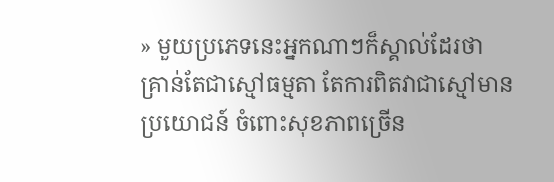» មួយប្រភេទនេះអ្នកណាៗក៏ស្គាល់ដែរថា គ្រាន់តែជាស្មៅធម្មតា តែការពិតវាជាស្មៅមានប្រយោជន៍ ចំពោះសុខភាពច្រើន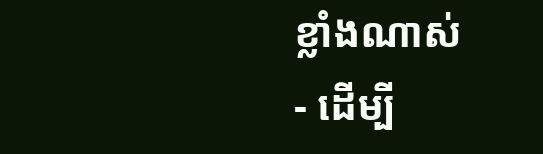ខ្លាំងណាស់
- ដើម្បី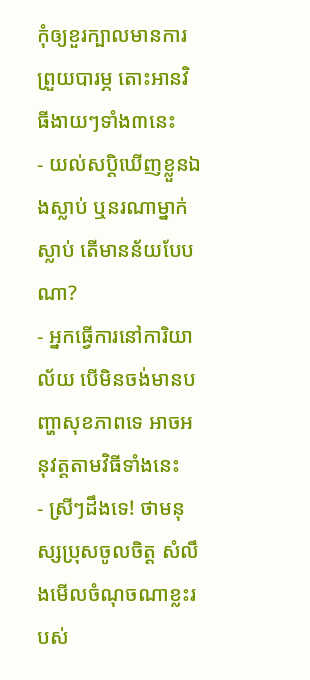កុំឲ្យខួរក្បាលមានការព្រួយបារម្ភ តោះអានវិធីងាយៗទាំង៣នេះ
- យល់សប្តិឃើញខ្លួនឯងស្លាប់ ឬនរណាម្នាក់ស្លាប់ តើមានន័យបែបណា?
- អ្នកធ្វើការនៅការិយាល័យ បើមិនចង់មានបញ្ហាសុខភាពទេ អាចអនុវត្តតាមវិធីទាំងនេះ
- ស្រីៗដឹងទេ! ថាមនុស្សប្រុសចូលចិត្ត សំលឹងមើលចំណុចណាខ្លះរបស់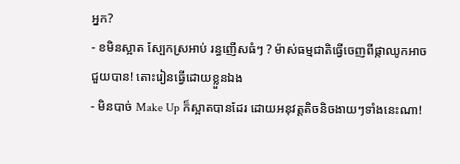អ្នក?
- ខមិនស្អាត ស្បែកស្រអាប់ រន្ធញើសធំៗ ? ម៉ាស់ធម្មជាតិធ្វើចេញពីផ្កាឈូកអាចជួយបាន! តោះរៀនធ្វើដោយខ្លួនឯង
- មិនបាច់ Make Up ក៏ស្អាតបានដែរ ដោយអនុវត្តតិចនិចងាយៗទាំងនេះណា!